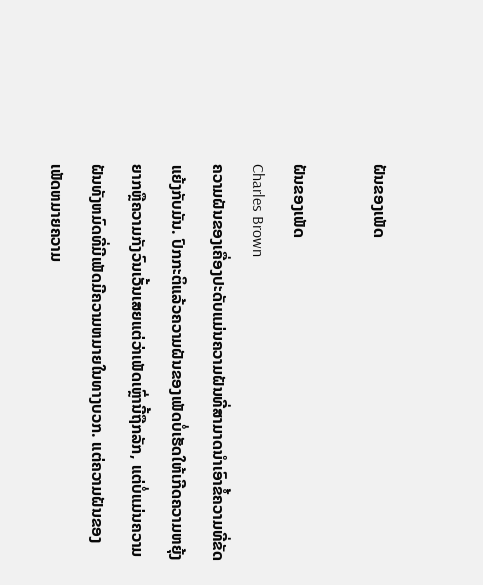ຝັນຂອງເພັດ

ຝັນຂອງເພັດ
Charles Brown
ຄວາມຝັນຂອງເຄື່ອງປະດັບແມ່ນຄວາມຝັນທີ່ສາມາດນໍາເອົາຂໍ້ຄວາມທີ່ຂັດແຍ້ງກັບມັນ. ປົກກະຕິແລ້ວຄວາມຝັນຂອງເພັດບໍ່ເຮັດໃຫ້ເກີດຄວາມຫຍຸ້ງຍາກຫຼືຄວາມກັງວົນເວັ້ນເສຍແຕ່ວ່າເພັດເຫຼົ່ານີ້ຖືກລັກ, ແຕ່ບໍ່ແມ່ນຄວາມຝັນທັງຫມົດທີ່ມີເພັດມີຄວາມຫມາຍໃນທາງບວກ. ແຕ່ຄວາມຝັນຂອງເພັດຫມາຍຄວາມ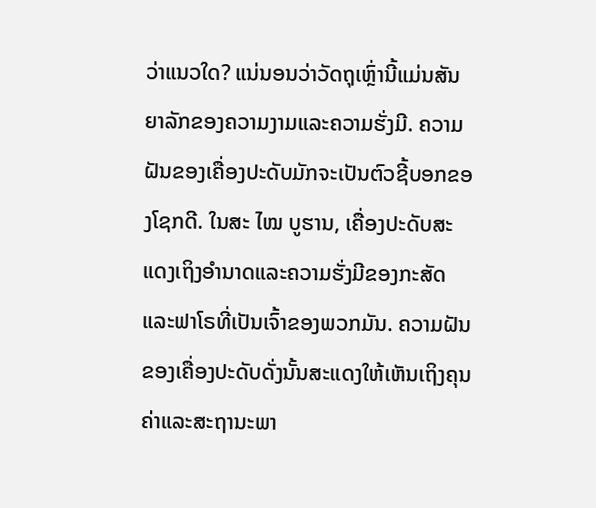ວ່າແນວໃດ? ແນ່ນອນວ່າວັດຖຸເຫຼົ່ານີ້ແມ່ນສັນຍາລັກຂອງຄວາມງາມແລະຄວາມຮັ່ງມີ. ຄວາມຝັນຂອງເຄື່ອງປະດັບມັກຈະເປັນຕົວຊີ້ບອກຂອງໂຊກດີ. ໃນສະ ໄໝ ບູຮານ, ເຄື່ອງປະດັບສະແດງເຖິງອຳນາດແລະຄວາມຮັ່ງມີຂອງກະສັດແລະຟາໂຣທີ່ເປັນເຈົ້າຂອງພວກມັນ. ຄວາມຝັນຂອງເຄື່ອງປະດັບດັ່ງນັ້ນສະແດງໃຫ້ເຫັນເຖິງຄຸນຄ່າແລະສະຖານະພາ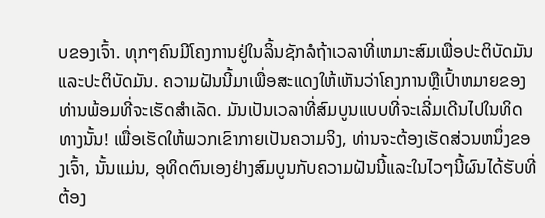ບຂອງເຈົ້າ. ທຸກໆຄົນມີໂຄງການຢູ່ໃນລິ້ນຊັກລໍຖ້າເວລາທີ່ເຫມາະສົມເພື່ອປະຕິບັດມັນແລະປະຕິບັດມັນ. ຄວາມຝັນນີ້ມາເພື່ອສະແດງໃຫ້ເຫັນວ່າໂຄງການຫຼືເປົ້າຫມາຍຂອງທ່ານພ້ອມທີ່ຈະເຮັດສໍາເລັດ. ມັນເປັນເວລາທີ່ສົມບູນແບບທີ່ຈະເລີ່ມເດີນໄປໃນທິດທາງນັ້ນ! ເພື່ອເຮັດໃຫ້ພວກເຂົາກາຍເປັນຄວາມຈິງ, ທ່ານຈະຕ້ອງເຮັດສ່ວນຫນຶ່ງຂອງເຈົ້າ, ນັ້ນແມ່ນ, ອຸທິດຕົນເອງຢ່າງສົມບູນກັບຄວາມຝັນນີ້ແລະໃນໄວໆນີ້ຜົນໄດ້ຮັບທີ່ຕ້ອງ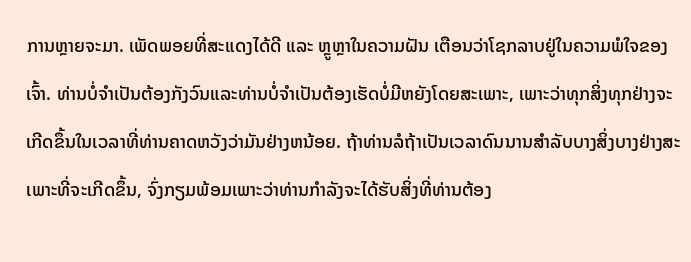ການຫຼາຍຈະມາ. ເພັດພອຍທີ່ສະແດງໄດ້ດີ ແລະ ຫຼູຫຼາໃນຄວາມຝັນ ເຕືອນວ່າໂຊກລາບຢູ່ໃນຄວາມພໍໃຈຂອງເຈົ້າ. ທ່ານບໍ່ຈໍາເປັນຕ້ອງກັງວົນແລະທ່ານບໍ່ຈໍາເປັນຕ້ອງເຮັດບໍ່ມີຫຍັງໂດຍສະເພາະ, ເພາະວ່າທຸກສິ່ງທຸກຢ່າງຈະເກີດຂຶ້ນໃນເວລາທີ່ທ່ານຄາດຫວັງວ່າມັນຢ່າງຫນ້ອຍ. ຖ້າທ່ານລໍຖ້າເປັນເວລາດົນນານສໍາລັບບາງສິ່ງບາງຢ່າງສະເພາະທີ່ຈະເກີດຂຶ້ນ, ຈົ່ງກຽມພ້ອມເພາະວ່າທ່ານກໍາລັງຈະໄດ້ຮັບສິ່ງທີ່ທ່ານຕ້ອງ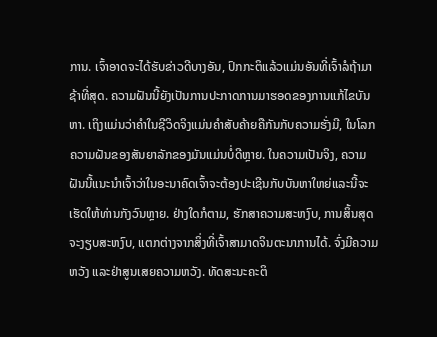ການ. ເຈົ້າອາດຈະໄດ້ຮັບຂ່າວດີບາງອັນ, ປົກກະຕິແລ້ວແມ່ນອັນທີ່ເຈົ້າລໍຖ້າມາຊ້າທີ່ສຸດ. ຄວາມຝັນນີ້ຍັງເປັນການປະກາດການມາຮອດຂອງການແກ້ໄຂບັນຫາ. ເຖິງແມ່ນວ່າຄໍາໃນຊີວິດຈິງແມ່ນຄໍາສັບຄ້າຍຄືກັນກັບຄວາມຮັ່ງມີ, ໃນໂລກຄວາມຝັນຂອງສັນຍາລັກຂອງມັນແມ່ນບໍ່ດີຫຼາຍ. ໃນຄວາມເປັນຈິງ, ຄວາມຝັນນີ້ແນະນໍາເຈົ້າວ່າໃນອະນາຄົດເຈົ້າຈະຕ້ອງປະເຊີນກັບບັນຫາໃຫຍ່ແລະນີ້ຈະເຮັດໃຫ້ທ່ານກັງວົນຫຼາຍ. ຢ່າງໃດກໍຕາມ, ຮັກສາຄວາມສະຫງົບ, ການສິ້ນສຸດຈະງຽບສະຫງົບ, ແຕກຕ່າງຈາກສິ່ງທີ່ເຈົ້າສາມາດຈິນຕະນາການໄດ້. ຈົ່ງມີຄວາມຫວັງ ແລະຢ່າສູນເສຍຄວາມຫວັງ. ທັດສະນະຄະຕິ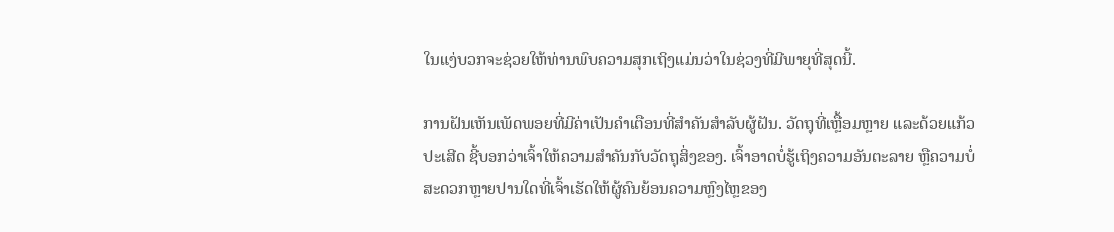ໃນແງ່ບວກຈະຊ່ວຍໃຫ້ທ່ານພົບຄວາມສຸກເຖິງແມ່ນວ່າໃນຊ່ວງທີ່ມີພາຍຸທີ່ສຸດນີ້.

ການຝັນເຫັນເພັດພອຍທີ່ມີຄ່າເປັນຄຳເຕືອນທີ່ສຳຄັນສຳລັບຜູ້ຝັນ. ວັດຖຸທີ່ເຫຼື້ອມຫຼາຍ ແລະດ້ວຍແກ້ວປະເສີດ ຊີ້ບອກວ່າເຈົ້າໃຫ້ຄວາມສຳຄັນກັບວັດຖຸສິ່ງຂອງ. ເຈົ້າອາດບໍ່ຮູ້ເຖິງຄວາມອັນຕະລາຍ ຫຼືຄວາມບໍ່ສະດວກຫຼາຍປານໃດທີ່ເຈົ້າເຮັດໃຫ້ຜູ້ຄົນຍ້ອນຄວາມຫຼົງໄຫຼຂອງ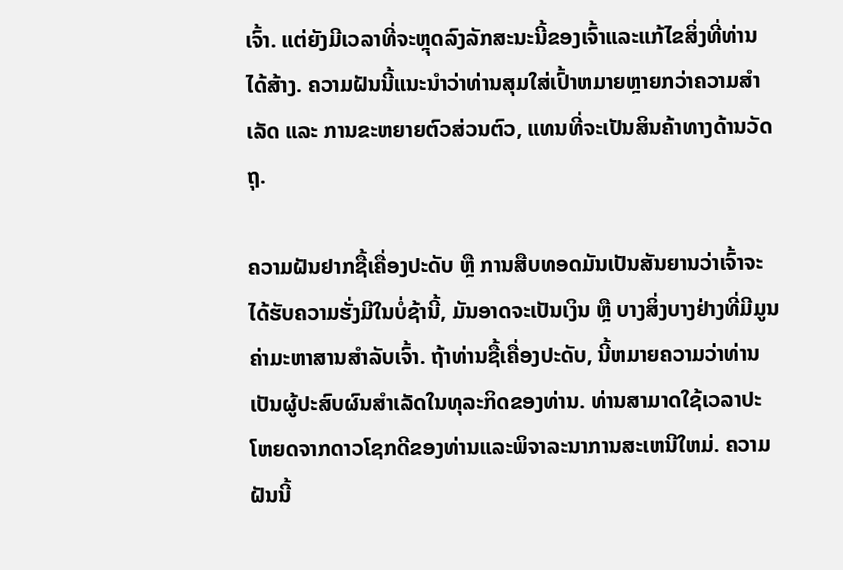ເຈົ້າ. ແຕ່ຍັງມີເວລາທີ່ຈະຫຼຸດລົງລັກສະນະນີ້ຂອງເຈົ້າແລະແກ້ໄຂສິ່ງທີ່ທ່ານໄດ້ສ້າງ. ຄວາມຝັນນີ້ແນະນໍາວ່າທ່ານສຸມໃສ່ເປົ້າຫມາຍຫຼາຍກວ່າຄວາມສຳເລັດ ແລະ ການຂະຫຍາຍຕົວສ່ວນຕົວ, ແທນທີ່ຈະເປັນສິນຄ້າທາງດ້ານວັດຖຸ.

ຄວາມຝັນຢາກຊື້ເຄື່ອງປະດັບ ຫຼື ການສືບທອດມັນເປັນສັນຍານວ່າເຈົ້າຈະໄດ້ຮັບຄວາມຮັ່ງມີໃນບໍ່ຊ້ານີ້, ມັນອາດຈະເປັນເງິນ ຫຼື ບາງສິ່ງບາງຢ່າງທີ່ມີມູນຄ່າມະຫາສານສຳລັບເຈົ້າ. ຖ້າທ່ານຊື້ເຄື່ອງປະດັບ, ນີ້ຫມາຍຄວາມວ່າທ່ານເປັນຜູ້ປະສົບຜົນສໍາເລັດໃນທຸລະກິດຂອງທ່ານ. ທ່ານສາມາດໃຊ້ເວລາປະໂຫຍດຈາກດາວໂຊກດີຂອງທ່ານແລະພິຈາລະນາການສະເຫນີໃຫມ່. ຄວາມຝັນນີ້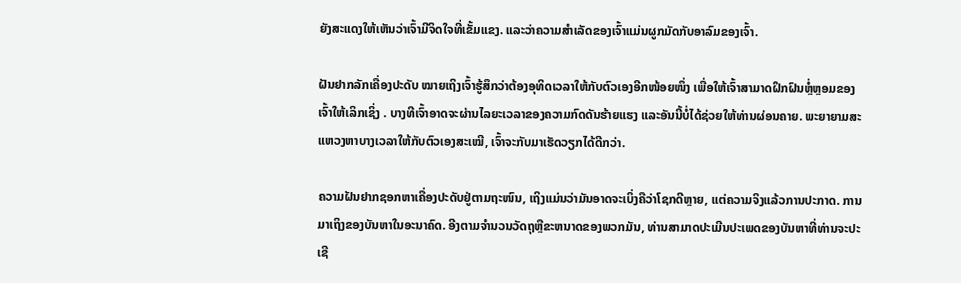ຍັງສະແດງໃຫ້ເຫັນວ່າເຈົ້າມີຈິດໃຈທີ່ເຂັ້ມແຂງ. ແລະວ່າຄວາມສຳເລັດຂອງເຈົ້າແມ່ນຜູກມັດກັບອາລົມຂອງເຈົ້າ.

ຝັນຢາກລັກເຄື່ອງປະດັບ ໝາຍເຖິງເຈົ້າຮູ້ສຶກວ່າຕ້ອງອຸທິດເວລາໃຫ້ກັບຕົວເອງອີກໜ້ອຍໜຶ່ງ ເພື່ອໃຫ້ເຈົ້າສາມາດຝຶກຝົນຫຼໍ່ຫຼອມຂອງເຈົ້າໃຫ້ເລິກເຊິ່ງ . ບາງທີເຈົ້າອາດຈະຜ່ານໄລຍະເວລາຂອງຄວາມກົດດັນຮ້າຍແຮງ ແລະອັນນີ້ບໍ່ໄດ້ຊ່ວຍໃຫ້ທ່ານຜ່ອນຄາຍ. ພະຍາຍາມສະແຫວງຫາບາງເວລາໃຫ້ກັບຕົວເອງສະເໝີ, ເຈົ້າຈະກັບມາເຮັດວຽກໄດ້ດີກວ່າ.

ຄວາມຝັນຢາກຊອກຫາເຄື່ອງປະດັບຢູ່ຕາມຖະໜົນ, ເຖິງແມ່ນວ່າມັນອາດຈະເບິ່ງຄືວ່າໂຊກດີຫຼາຍ, ແຕ່ຄວາມຈິງແລ້ວການປະກາດ. ການມາເຖິງຂອງບັນຫາໃນອະນາຄົດ. ອີງຕາມຈໍານວນວັດຖຸຫຼືຂະຫນາດຂອງພວກມັນ, ທ່ານສາມາດປະເມີນປະເພດຂອງບັນຫາທີ່ທ່ານຈະປະເຊີ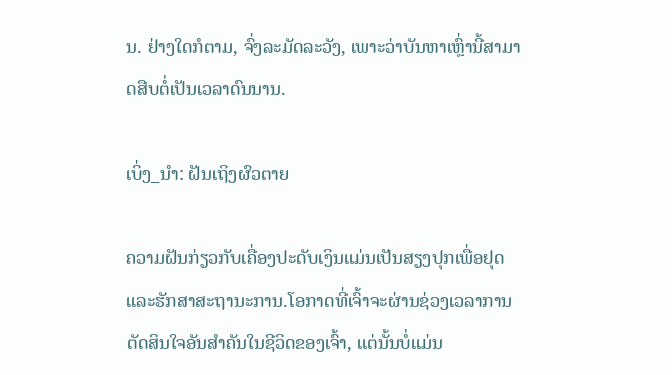ນ. ຢ່າງໃດກໍຕາມ, ຈົ່ງລະມັດລະວັງ, ເພາະວ່າບັນຫາເຫຼົ່ານີ້ສາມາດສືບຕໍ່ເປັນເວລາດົນນານ.

ເບິ່ງ_ນຳ: ຝັນເຖິງຜົວຕາຍ

ຄວາມຝັນກ່ຽວກັບເຄື່ອງປະດັບເງິນແມ່ນເປັນສຽງປຸກເພື່ອຢຸດແລະຮັກສາສະຖານະການ.ໂອກາດທີ່ເຈົ້າຈະຜ່ານຊ່ວງເວລາການຕັດສິນໃຈອັນສຳຄັນໃນຊີວິດຂອງເຈົ້າ, ແຕ່ນັ້ນບໍ່ແມ່ນ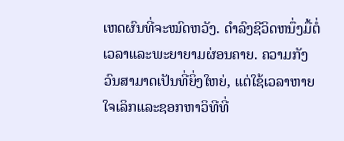ເຫດຜົນທີ່ຈະໝົດຫວັງ. ດໍາລົງຊີວິດຫນຶ່ງມື້ຕໍ່ເວລາແລະພະຍາຍາມຜ່ອນຄາຍ. ຄວາມກັງວົນສາມາດເປັນທີ່ຍິ່ງໃຫຍ່, ແຕ່ໃຊ້ເວລາຫາຍໃຈເລິກແລະຊອກຫາວິທີທີ່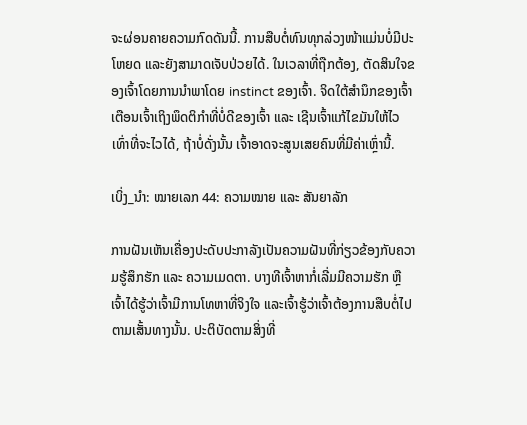ຈະຜ່ອນຄາຍຄວາມກົດດັນນີ້. ການສືບຕໍ່ທົນທຸກລ່ວງໜ້າແມ່ນບໍ່ມີປະໂຫຍດ ແລະຍັງສາມາດເຈັບປ່ວຍໄດ້. ໃນເວລາທີ່ຖືກຕ້ອງ, ຕັດສິນໃຈຂອງເຈົ້າໂດຍການນໍາພາໂດຍ instinct ຂອງເຈົ້າ. ຈິດໃຕ້ສຳນຶກຂອງເຈົ້າເຕືອນເຈົ້າເຖິງພຶດຕິກຳທີ່ບໍ່ດີຂອງເຈົ້າ ແລະ ເຊີນເຈົ້າແກ້ໄຂມັນໃຫ້ໄວເທົ່າທີ່ຈະໄວໄດ້, ຖ້າບໍ່ດັ່ງນັ້ນ ເຈົ້າອາດຈະສູນເສຍຄົນທີ່ມີຄ່າເຫຼົ່ານີ້.

ເບິ່ງ_ນຳ: ໝາຍເລກ 44: ຄວາມໝາຍ ແລະ ສັນຍາລັກ

ການຝັນເຫັນເຄື່ອງປະດັບປະກາລັງເປັນຄວາມຝັນທີ່ກ່ຽວຂ້ອງກັບຄວາມຮູ້ສຶກຮັກ ແລະ ຄວາມເມດຕາ. ບາງທີເຈົ້າຫາກໍ່ເລີ່ມມີຄວາມຮັກ ຫຼືເຈົ້າໄດ້ຮູ້ວ່າເຈົ້າມີການໂທຫາທີ່ຈິງໃຈ ແລະເຈົ້າຮູ້ວ່າເຈົ້າຕ້ອງການສືບຕໍ່ໄປຕາມເສັ້ນທາງນັ້ນ. ປະຕິບັດຕາມສິ່ງທີ່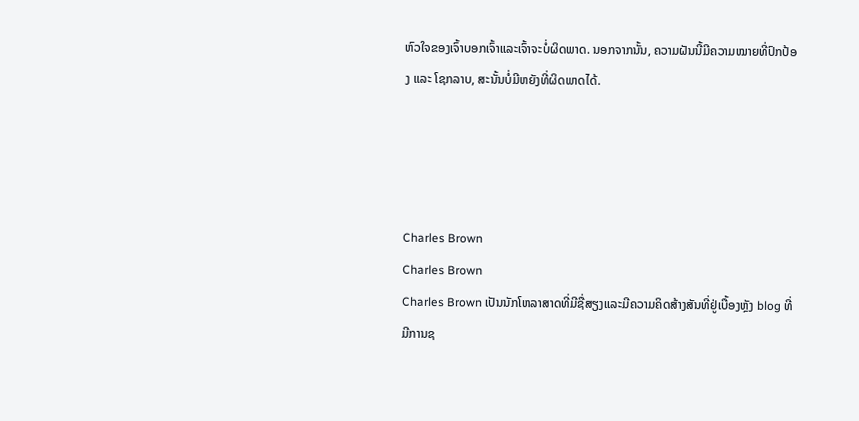ຫົວໃຈຂອງເຈົ້າບອກເຈົ້າແລະເຈົ້າຈະບໍ່ຜິດພາດ. ນອກຈາກນັ້ນ, ຄວາມຝັນນີ້ມີຄວາມໝາຍທີ່ປົກປ້ອງ ແລະ ໂຊກລາບ, ສະນັ້ນບໍ່ມີຫຍັງທີ່ຜິດພາດໄດ້.




Charles Brown
Charles Brown
Charles Brown ເປັນນັກໂຫລາສາດທີ່ມີຊື່ສຽງແລະມີຄວາມຄິດສ້າງສັນທີ່ຢູ່ເບື້ອງຫຼັງ blog ທີ່ມີການຊ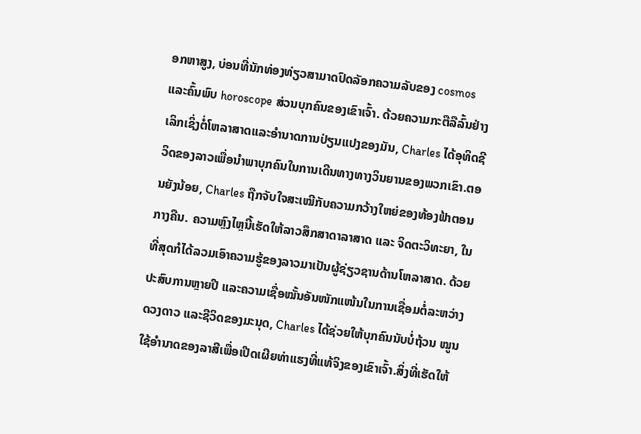ອກຫາສູງ, ບ່ອນທີ່ນັກທ່ອງທ່ຽວສາມາດປົດລັອກຄວາມລັບຂອງ cosmos ແລະຄົ້ນພົບ horoscope ສ່ວນບຸກຄົນຂອງເຂົາເຈົ້າ. ດ້ວຍຄວາມກະຕືລືລົ້ນຢ່າງເລິກເຊິ່ງຕໍ່ໂຫລາສາດແລະອໍານາດການປ່ຽນແປງຂອງມັນ, Charles ໄດ້ອຸທິດຊີວິດຂອງລາວເພື່ອນໍາພາບຸກຄົນໃນການເດີນທາງທາງວິນຍານຂອງພວກເຂົາ.ຕອນຍັງນ້ອຍ, Charles ຖືກຈັບໃຈສະເໝີກັບຄວາມກວ້າງໃຫຍ່ຂອງທ້ອງຟ້າຕອນກາງຄືນ. ຄວາມຫຼົງໄຫຼນີ້ເຮັດໃຫ້ລາວສຶກສາດາລາສາດ ແລະ ຈິດຕະວິທະຍາ, ໃນທີ່ສຸດກໍໄດ້ລວມເອົາຄວາມຮູ້ຂອງລາວມາເປັນຜູ້ຊ່ຽວຊານດ້ານໂຫລາສາດ. ດ້ວຍປະສົບການຫຼາຍປີ ແລະຄວາມເຊື່ອໝັ້ນອັນໜັກແໜ້ນໃນການເຊື່ອມຕໍ່ລະຫວ່າງດວງດາວ ແລະຊີວິດຂອງມະນຸດ, Charles ໄດ້ຊ່ວຍໃຫ້ບຸກຄົນນັບບໍ່ຖ້ວນ ໝູນໃຊ້ອຳນາດຂອງລາສີເພື່ອເປີດເຜີຍທ່າແຮງທີ່ແທ້ຈິງຂອງເຂົາເຈົ້າ.ສິ່ງທີ່ເຮັດໃຫ້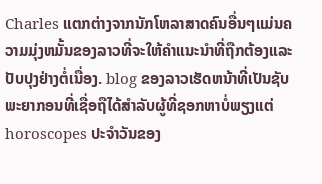Charles ແຕກຕ່າງຈາກນັກໂຫລາສາດຄົນອື່ນໆແມ່ນຄວາມມຸ່ງຫມັ້ນຂອງລາວທີ່ຈະໃຫ້ຄໍາແນະນໍາທີ່ຖືກຕ້ອງແລະປັບປຸງຢ່າງຕໍ່ເນື່ອງ. blog ຂອງລາວເຮັດຫນ້າທີ່ເປັນຊັບພະຍາກອນທີ່ເຊື່ອຖືໄດ້ສໍາລັບຜູ້ທີ່ຊອກຫາບໍ່ພຽງແຕ່ horoscopes ປະຈໍາວັນຂອງ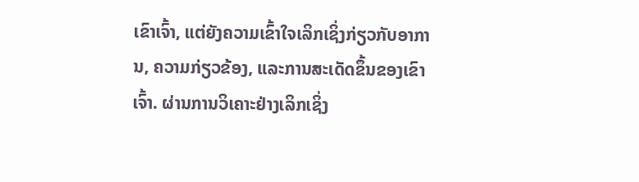ເຂົາເຈົ້າ, ແຕ່ຍັງຄວາມເຂົ້າໃຈເລິກເຊິ່ງກ່ຽວກັບອາການ, ຄວາມກ່ຽວຂ້ອງ, ແລະການສະເດັດຂຶ້ນຂອງເຂົາເຈົ້າ. ຜ່ານການວິເຄາະຢ່າງເລິກເຊິ່ງ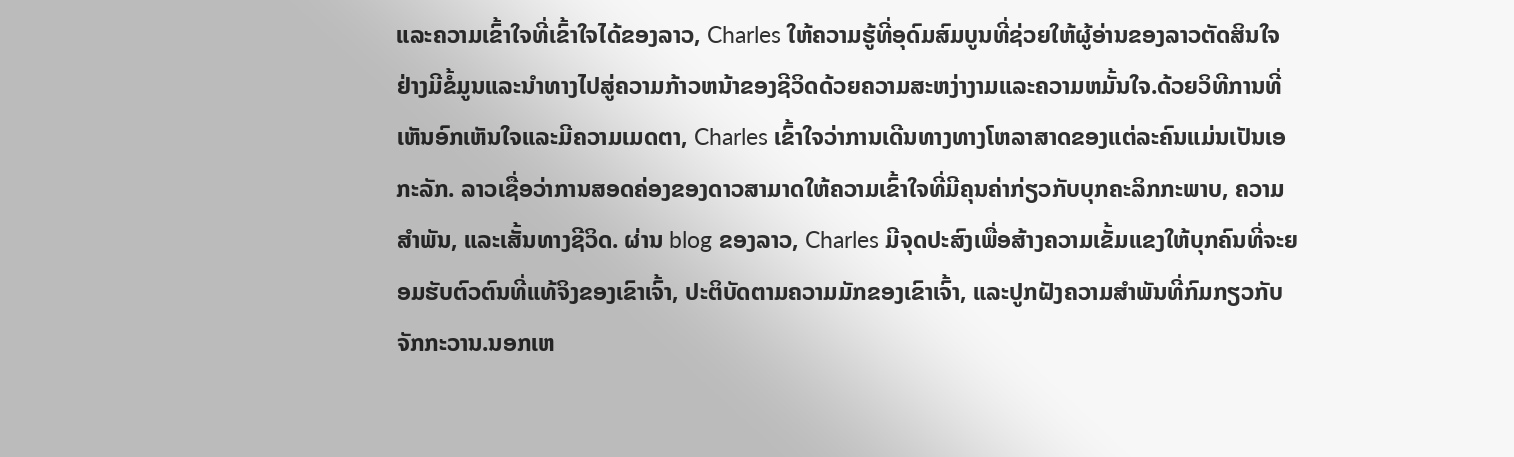ແລະຄວາມເຂົ້າໃຈທີ່ເຂົ້າໃຈໄດ້ຂອງລາວ, Charles ໃຫ້ຄວາມຮູ້ທີ່ອຸດົມສົມບູນທີ່ຊ່ວຍໃຫ້ຜູ້ອ່ານຂອງລາວຕັດສິນໃຈຢ່າງມີຂໍ້ມູນແລະນໍາທາງໄປສູ່ຄວາມກ້າວຫນ້າຂອງຊີວິດດ້ວຍຄວາມສະຫງ່າງາມແລະຄວາມຫມັ້ນໃຈ.ດ້ວຍວິທີການທີ່ເຫັນອົກເຫັນໃຈແລະມີຄວາມເມດຕາ, Charles ເຂົ້າໃຈວ່າການເດີນທາງທາງໂຫລາສາດຂອງແຕ່ລະຄົນແມ່ນເປັນເອກະລັກ. ລາວເຊື່ອວ່າການສອດຄ່ອງຂອງດາວສາມາດໃຫ້ຄວາມເຂົ້າໃຈທີ່ມີຄຸນຄ່າກ່ຽວກັບບຸກຄະລິກກະພາບ, ຄວາມສໍາພັນ, ແລະເສັ້ນທາງຊີວິດ. ຜ່ານ blog ຂອງລາວ, Charles ມີຈຸດປະສົງເພື່ອສ້າງຄວາມເຂັ້ມແຂງໃຫ້ບຸກຄົນທີ່ຈະຍອມຮັບຕົວຕົນທີ່ແທ້ຈິງຂອງເຂົາເຈົ້າ, ປະຕິບັດຕາມຄວາມມັກຂອງເຂົາເຈົ້າ, ແລະປູກຝັງຄວາມສໍາພັນທີ່ກົມກຽວກັບຈັກກະວານ.ນອກເຫ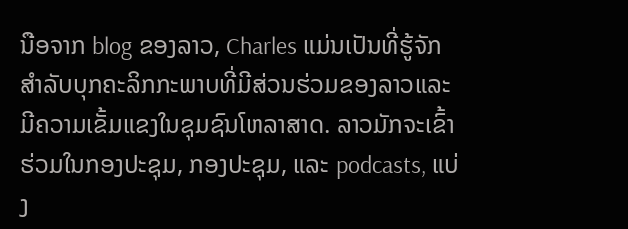ນືອຈາກ blog ຂອງລາວ, Charles ແມ່ນເປັນທີ່ຮູ້ຈັກສໍາລັບບຸກຄະລິກກະພາບທີ່ມີສ່ວນຮ່ວມຂອງລາວແລະມີຄວາມເຂັ້ມແຂງໃນຊຸມຊົນໂຫລາສາດ. ລາວມັກຈະເຂົ້າຮ່ວມໃນກອງປະຊຸມ, ກອງປະຊຸມ, ແລະ podcasts, ແບ່ງ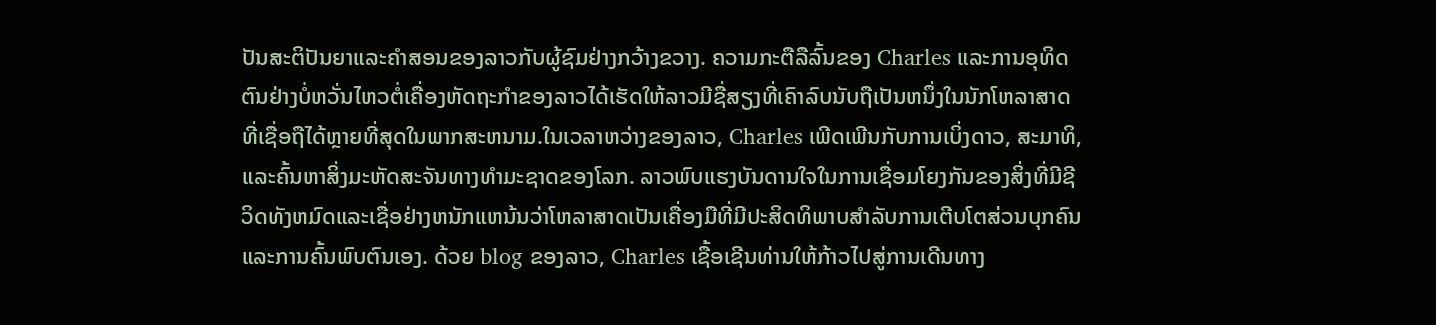ປັນສະຕິປັນຍາແລະຄໍາສອນຂອງລາວກັບຜູ້ຊົມຢ່າງກວ້າງຂວາງ. ຄວາມກະຕືລືລົ້ນຂອງ Charles ແລະການອຸທິດຕົນຢ່າງບໍ່ຫວັ່ນໄຫວຕໍ່ເຄື່ອງຫັດຖະກໍາຂອງລາວໄດ້ເຮັດໃຫ້ລາວມີຊື່ສຽງທີ່ເຄົາລົບນັບຖືເປັນຫນຶ່ງໃນນັກໂຫລາສາດທີ່ເຊື່ອຖືໄດ້ຫຼາຍທີ່ສຸດໃນພາກສະຫນາມ.ໃນເວລາຫວ່າງຂອງລາວ, Charles ເພີດເພີນກັບການເບິ່ງດາວ, ສະມາທິ, ແລະຄົ້ນຫາສິ່ງມະຫັດສະຈັນທາງທໍາມະຊາດຂອງໂລກ. ລາວພົບແຮງບັນດານໃຈໃນການເຊື່ອມໂຍງກັນຂອງສິ່ງທີ່ມີຊີວິດທັງຫມົດແລະເຊື່ອຢ່າງຫນັກແຫນ້ນວ່າໂຫລາສາດເປັນເຄື່ອງມືທີ່ມີປະສິດທິພາບສໍາລັບການເຕີບໂຕສ່ວນບຸກຄົນແລະການຄົ້ນພົບຕົນເອງ. ດ້ວຍ blog ຂອງລາວ, Charles ເຊື້ອເຊີນທ່ານໃຫ້ກ້າວໄປສູ່ການເດີນທາງ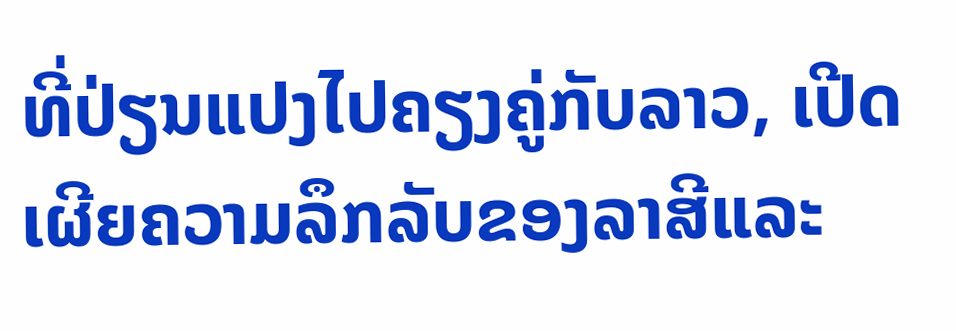ທີ່ປ່ຽນແປງໄປຄຽງຄູ່ກັບລາວ, ເປີດເຜີຍຄວາມລຶກລັບຂອງລາສີແລະ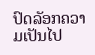ປົດລັອກຄວາມເປັນໄປ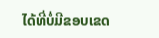ໄດ້ທີ່ບໍ່ມີຂອບເຂດ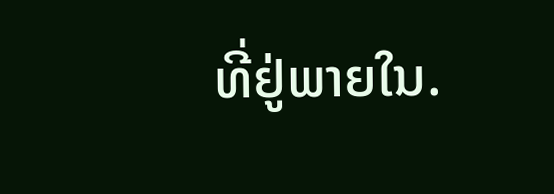ທີ່ຢູ່ພາຍໃນ.